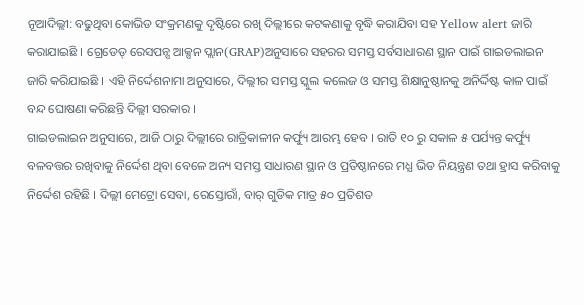ନୂଆଦିଲ୍ଲୀ: ବଢୁଥିବା କୋଭିଡ ସଂକ୍ରମଣକୁ ଦୃଷ୍ଟିରେ ରଖି ଦିଲ୍ଲୀରେ କଟକଣାକୁ ବୃଦ୍ଧି କରାଯିବା ସହ Yellow alert ଜାରି କରାଯାଇଛି । ଗ୍ରେଡେଡ୍ ରେସପନ୍ସ ଆକ୍ସନ ପ୍ଲାନ(GRAP)ଅନୁସାରେ ସହରର ସମସ୍ତ ସର୍ବସାଧାରଣ ସ୍ଥାନ ପାଇଁ ଗାଇଡଲାଇନ ଜାରି କରିଯାଇଛି । ଏହି ନିର୍ଦ୍ଦେଶନାମା ଅନୁସାରେ, ଦିଲ୍ଲୀର ସମସ୍ତ ସ୍କୁଲ କଲେଜ ଓ ସମସ୍ତ ଶିକ୍ଷାନୁଷ୍ଠାନକୁ ଅନିର୍ଦ୍ଦିଷ୍ଟ କାଳ ପାଇଁ ବନ୍ଦ ଘୋଷଣା କରିଛନ୍ତି ଦିଲ୍ଲୀ ସରକାର ।
ଗାଇଡଲାଇନ ଅନୁସାରେ, ଆଜି ଠାରୁ ଦିଲ୍ଲୀରେ ରାତ୍ରିକାଳୀନ କର୍ଫ୍ୟୁ ଆରମ୍ଭ ହେବ । ରାତି ୧୦ ରୁ ସକାଳ ୫ ପର୍ଯ୍ୟନ୍ତ କର୍ଫ୍ୟୁ ବଳବତ୍ତର ରଖିବାକୁ ନିର୍ଦ୍ଦେଶ ଥିବା ବେଳେ ଅନ୍ୟ ସମସ୍ତ ସାଧାରଣ ସ୍ଥାନ ଓ ପ୍ରତିଷ୍ଠାନରେ ମଧ୍ଯ ଭିଡ ନିୟନ୍ତ୍ରଣ ତଥା ହ୍ରାସ କରିବାକୁ ନିର୍ଦ୍ଦେଶ ରହିଛି । ଦିଲ୍ଲୀ ମେଟ୍ରୋ ସେବା, ରେସ୍ତୋରାଁ, ବାର୍ ଗୁଡିକ ମାତ୍ର ୫୦ ପ୍ରତିଶତ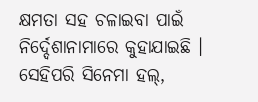କ୍ଷମତା ସହ ଚଳାଇବା ପାଇଁ ନିର୍ଦ୍ଦେଶାନାମାରେ କୁହାଯାଇଛି ।
ସେହିପରି ସିନେମା ହଲ୍,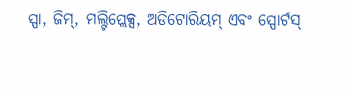ସ୍ପା, ଜିମ୍, ମଲ୍ଟିପ୍ଲେକ୍ସ, ଅଡିଟୋରିୟମ୍ ଏବଂ ସ୍ପୋର୍ଟସ୍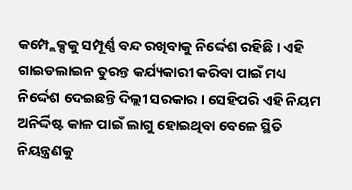କମ୍ପ୍ଲେକ୍ସକୁ ସମ୍ପୂର୍ଣ୍ଣ ବନ୍ଦ ରଖିବାକୁ ନିର୍ଦ୍ଦେଶ ରହିଛି । ଏହି ଗାଇଡଲାଇନ ତୁରନ୍ତ କର୍ଯ୍ୟକାରୀ କରିବା ପାଇଁ ମଧ୍ୟ ନିର୍ଦ୍ଦେଶ ଦେଇଛନ୍ତି ଦିଲ୍ଲୀ ସରକାର । ସେହିପରି ଏହି ନିୟମ ଅନିର୍ଦ୍ଦିଷ୍ଟ କାଳ ପାଇଁ ଲାଗୁ ହୋଇଥିବା ବେଳେ ସ୍ଥିତି ନିୟନ୍ତ୍ରଣକୁ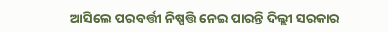ଆସିଲେ ପରବର୍ତ୍ତୀ ନିଷ୍ପତ୍ତି ନେଇ ପାରନ୍ତି ଦିଲ୍ଲୀ ସରକାର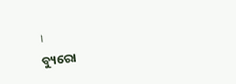।
ବ୍ୟୁରୋ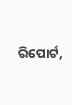ରିପୋର୍ଟ,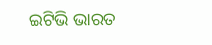ଇଟିଭି ଭାରତ